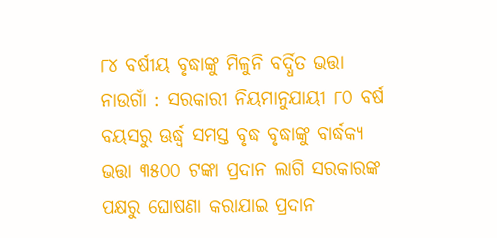୮୪ ବର୍ଷୀୟ ବୃଦ୍ଧାଙ୍କୁ ମିଳୁନି ବର୍ଦ୍ଧିତ ଭତ୍ତା
ନାଉଗାଁ : ସରକାରୀ ନିୟମାନୁଯାୟୀ ୮୦ ବର୍ଷ ବୟସରୁ ଊର୍ଦ୍ଧ୍ୱ ସମସ୍ତ ବୃଦ୍ଧ ବୃଦ୍ଧାଙ୍କୁ ବାର୍ଦ୍ଧକ୍ୟ ଭତ୍ତା ୩୫୦୦ ଟଙ୍କା ପ୍ରଦାନ ଲାଗି ସରକାରଙ୍କ ପକ୍ଷରୁ ଘୋଷଣା କରାଯାଇ ପ୍ରଦାନ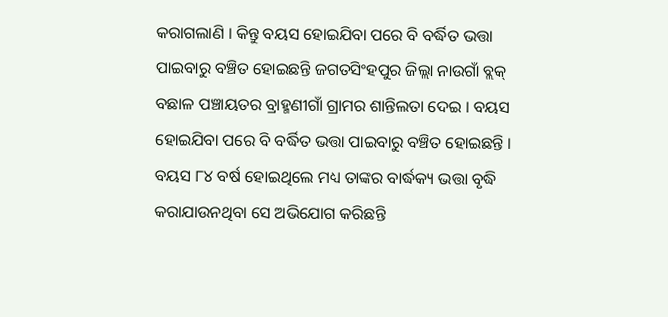କରାଗଲାଣି । କିନ୍ତୁ ବୟସ ହୋଇଯିବା ପରେ ବି ବର୍ଦ୍ଧିତ ଭତ୍ତା ପାଇବାରୁ ବଞ୍ଚିତ ହୋଇଛନ୍ତି ଜଗତସିଂହପୁର ଜିଲ୍ଲା ନାଉଗାଁ ବ୍ଲକ୍ ବଛାଳ ପଞ୍ଚାୟତର ବ୍ରାହ୍ମଣୀଗାଁ ଗ୍ରାମର ଶାନ୍ତିଲତା ଦେଇ । ବୟସ ହୋଇଯିବା ପରେ ବି ବର୍ଦ୍ଧିତ ଭତ୍ତା ପାଇବାରୁ ବଞ୍ଚିତ ହୋଇଛନ୍ତି । ବୟସ ୮୪ ବର୍ଷ ହୋଇଥିଲେ ମଧ୍ୟ ତାଙ୍କର ବାର୍ଦ୍ଧକ୍ୟ ଭତ୍ତା ବୃଦ୍ଧି କରାଯାଉନଥିବା ସେ ଅଭିଯୋଗ କରିଛନ୍ତି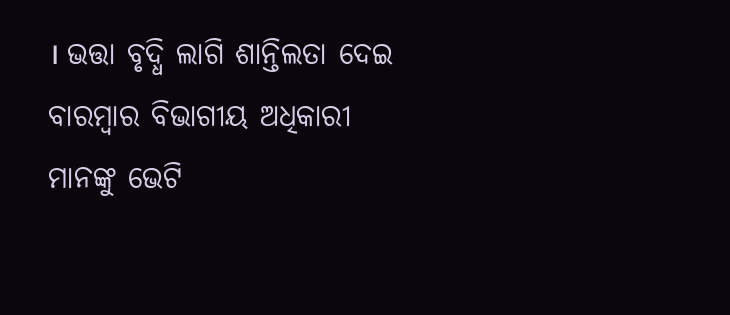। ଭତ୍ତା ବୃଦ୍ଧି ଲାଗି ଶାନ୍ତିଲତା ଦେଇ ବାରମ୍ବାର ବିଭାଗୀୟ ଅଧିକାରୀ ମାନଙ୍କୁ ଭେଟି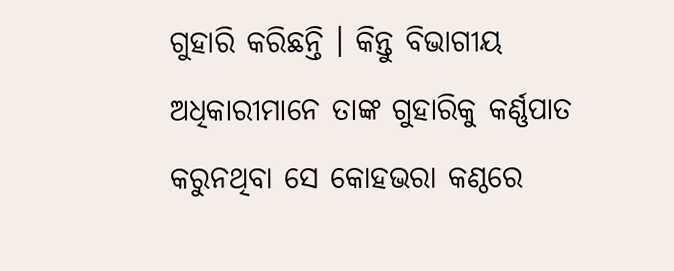ଗୁହାରି କରିଛନ୍ତି । କିନ୍ତୁ ବିଭାଗୀୟ ଅଧିକାରୀମାନେ ତାଙ୍କ ଗୁହାରିକୁ କର୍ଣ୍ଣପାତ କରୁନଥିବା ସେ କୋହଭରା କଣ୍ଠରେ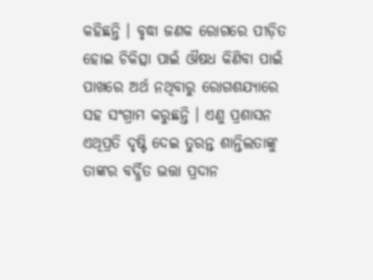କହିଛନ୍ତି । ବୃଦ୍ଧା ଜଣକ ରୋଗରେ ପୀଡ଼ିତ ହୋଇ ଚିକିତ୍ସା ପାଇଁ ଔଷଧ କିଣିବା ପାଇଁ ପାଖରେ ଅର୍ଥ ନଥିବାରୁ ରୋଗଶଯ୍ୟାରେ ସହ ସଂଗ୍ରାମ କରୁଛନ୍ତି । ଏଣୁ ପ୍ରଶାସନ ଏଥିପ୍ରତି ଦୃଷ୍ଟି ଦେଇ ତୁରନ୍ତ ଶାନ୍ତିଲତାଙ୍କୁ ତାଙ୍କର ବର୍ଦ୍ଧିତ ଭତ୍ତା ପ୍ରଦାନ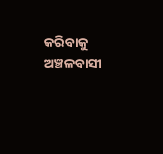କରିବାକୁ ଅଞ୍ଚଳବାସୀ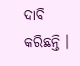ଦାବି କରିଛନ୍ତି ।